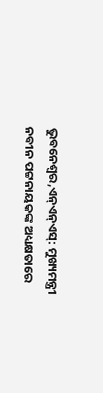ଭୁବନେଶ୍ୱର,ଏନ୍ଏନ୍ଏସ୍: ମୁଖ୍ୟମନ୍ତ୍ରୀ ନବୀନ ପଟ୍ଟନାୟକଙ୍କ ଅଧ୍ୟକ୍ଷତାରେ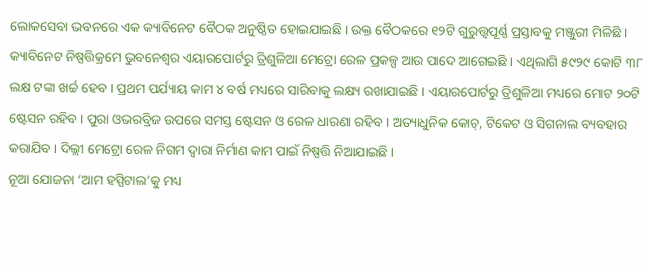ଲୋକସେବା ଭବନରେ ଏକ କ୍ୟାବିନେଟ ବୈଠକ ଅନୁଷ୍ଠିତ ହୋଇଯାଇଛି । ଉକ୍ତ ବୈଠକରେ ୧୨ଟି ଗୁରୁତ୍ତ୍ୱପୂର୍ଣ୍ଣ ପ୍ରସ୍ତାବକୁ ମଞ୍ଜୁରୀ ମିଳିଛି ।
କ୍ୟାବିନେଟ ନିଷ୍ପତ୍ତିକ୍ରମେ ଭୁବନେଶ୍ୱର ଏୟାରପୋର୍ଟରୁ ତ୍ରିଶୁଳିଆ ମେଟ୍ରୋ ରେଳ ପ୍ରକଳ୍ପ ଆଉ ପାଦେ ଆଗେଇଛି । ଏଥିଲାଗି ୫୯୨୯ କୋଟି ୩୮ ଲକ୍ଷ ଟଙ୍କା ଖର୍ଚ୍ଚ ହେବ । ପ୍ରଥମ ପର୍ଯ୍ୟାୟ କାମ ୪ ବର୍ଷ ମଧ୍ୟରେ ସାରିବାକୁ ଲକ୍ଷ୍ୟ ରଖାଯାଇଛି । ଏୟାରପୋର୍ଟରୁ ତ୍ରିଶୁଳିଆ ମଧ୍ୟରେ ମୋଟ ୨୦ଟି ଷ୍ଟେସନ ରହିବ । ପୁରା ଓଭରବ୍ରିଜ ଉପରେ ସମସ୍ତ ଷ୍ଟେସନ ଓ ରେଳ ଧାରଣା ରହିବ । ଅତ୍ୟାଧୁନିକ କୋଚ୍, ଟିକେଟ ଓ ସିଗନାଲ ବ୍ୟବହାର କରାଯିବ । ଦିଲ୍ଲୀ ମେଟ୍ରୋ ରେଳ ନିଗମ ଦ୍ୱାରା ନିର୍ମାଣ କାମ ପାଇଁ ନିଷ୍ପତ୍ତି ନିଆଯାଇଛି ।
ନୂଆ ଯୋଜନା ‘ଆମ ହସ୍ପିଟାଲ’କୁ ମଧ୍ୟ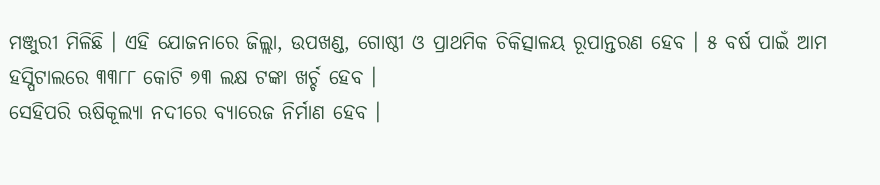ମଞ୍ଜୁରୀ ମିଳିଛି । ଏହି ଯୋଜନାରେ ଜିଲ୍ଲା, ଉପଖଣ୍ଡ, ଗୋଷ୍ଠୀ ଓ ପ୍ରାଥମିକ ଚିକିତ୍ସାଳୟ ରୂପାନ୍ତରଣ ହେବ । ୫ ବର୍ଷ ପାଇଁ ଆମ ହସ୍ପିଟାଲରେ ୩୩୮୮ କୋଟି ୭୩ ଲକ୍ଷ ଟଙ୍କା ଖର୍ଚ୍ଚ ହେବ ।
ସେହିପରି ଋଷିକୂଲ୍ୟା ନଦୀରେ ବ୍ୟାରେଜ ନିର୍ମାଣ ହେବ ।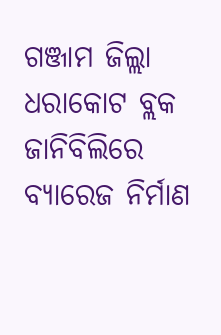ଗଞ୍ଜାମ ଜିଲ୍ଲା ଧରାକୋଟ ବ୍ଲକ ଜାନିବିଲିରେ ବ୍ୟାରେଜ ନିର୍ମାଣ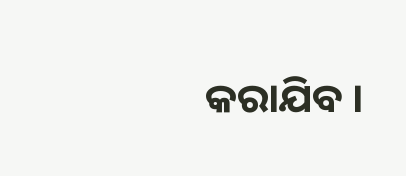କରାଯିବ ।